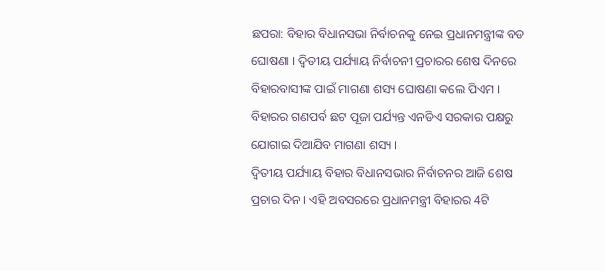ଛପରା: ବିହାର ବିଧାନସଭା ନିର୍ବାଚନକୁ ନେଇ ପ୍ରଧାନମନ୍ତ୍ରୀଙ୍କ ବଡ ଘୋଷଣା । ଦ୍ବିତୀୟ ପର୍ଯ୍ୟାୟ ନିର୍ବାଚନୀ ପ୍ରଚାରର ଶେଷ ଦିନରେ ବିହାରବାସୀଙ୍କ ପାଇଁ ମାଗଣା ଶସ୍ୟ ଘୋଷଣା କଲେ ପିଏମ । ବିହାରର ଗଣପର୍ବ ଛଟ ପୂଜା ପର୍ଯ୍ୟନ୍ତ ଏନଡିଏ ସରକାର ପକ୍ଷରୁ ଯୋଗାଇ ଦିଆଯିବ ମାଗଣା ଶସ୍ୟ ।
ଦ୍ବିତୀୟ ପର୍ଯ୍ୟାୟ ବିହାର ବିଧାନସଭାର ନିର୍ବାଚନର ଆଜି ଶେଷ ପ୍ରଚାର ଦିନ । ଏହି ଅବସରରେ ପ୍ରଧାନମନ୍ତ୍ରୀ ବିହାରର 4ଟି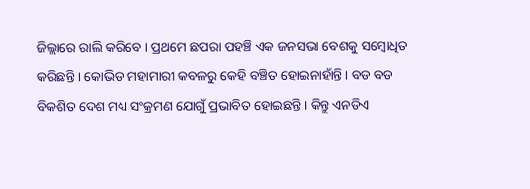ଜିଲ୍ଲାରେ ରାଲି କରିବେ । ପ୍ରଥମେ ଛପରା ପହଞ୍ଚି ଏକ ଜନସଭା ବେଶକୁ ସମ୍ବୋଧିତ କରିଛନ୍ତି । କୋଭିଡ ମହାମାରୀ କବଳରୁ କେହି ବଞ୍ଚିତ ହୋଇନାହାଁନ୍ତି । ବଡ ବଡ ବିକଶିତ ଦେଶ ମଧ୍ୟ ସଂକ୍ରମଣ ଯୋଗୁଁ ପ୍ରଭାବିତ ହୋଇଛନ୍ତି । କିନ୍ତୁ ଏନଡିଏ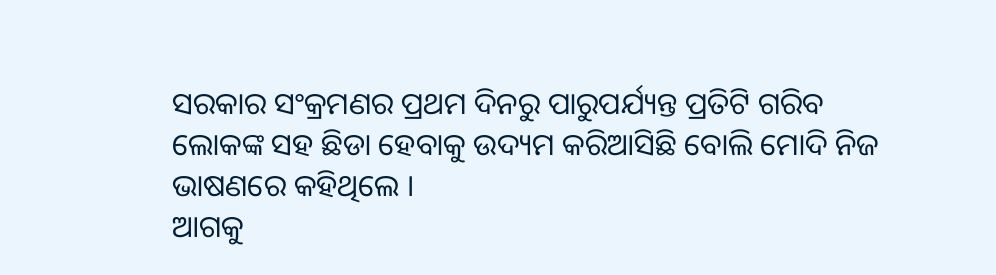ସରକାର ସଂକ୍ରମଣର ପ୍ରଥମ ଦିନରୁ ପାରୁପର୍ଯ୍ୟନ୍ତ ପ୍ରତିଟି ଗରିବ ଲୋକଙ୍କ ସହ ଛିଡା ହେବାକୁ ଉଦ୍ୟମ କରିଆସିଛି ବୋଲି ମୋଦି ନିଜ ଭାଷଣରେ କହିଥିଲେ ।
ଆଗକୁ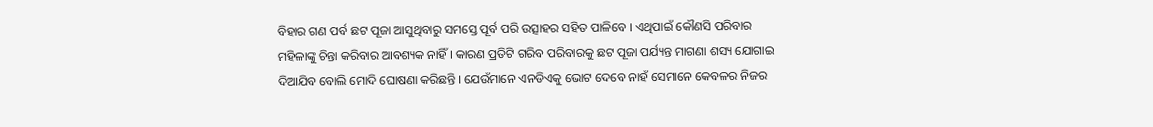ବିହାର ଗଣ ପର୍ବ ଛଟ ପୂଜା ଆସୁଥିବାରୁ ସମସ୍ତେ ପୂର୍ବ ପରି ଉତ୍ସାହର ସହିତ ପାଳିବେ । ଏଥିପାଇଁ କୌଣସି ପରିବାର ମହିଳାଙ୍କୁ ଚିନ୍ତା କରିବାର ଆବଶ୍ୟକ ନାହିଁ । କାରଣ ପ୍ରତିଟି ଗରିବ ପରିବାରକୁ ଛଟ ପୂଜା ପର୍ଯ୍ୟନ୍ତ ମାଗଣା ଶସ୍ୟ ଯୋଗାଇ ଦିଆଯିବ ବୋଲି ମୋଦି ଘୋଷଣା କରିଛନ୍ତି । ଯେଉଁମାନେ ଏନଡିଏକୁ ଭୋଟ ଦେବେ ନାହଁ ସେମାନେ କେବଳର ନିଜର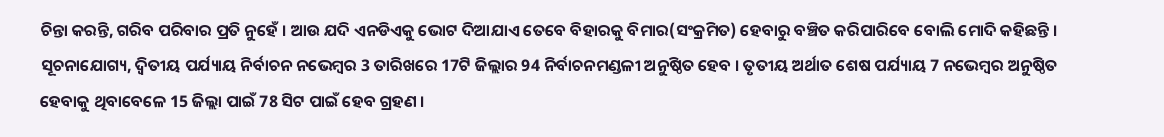ଚିନ୍ତା କରନ୍ତି, ଗରିବ ପରିବାର ପ୍ରତି ନୁହେଁ । ଆଉ ଯଦି ଏନଡିଏକୁ ଭୋଟ ଦିଆଯାଏ ତେବେ ବିହାରକୁ ବିମାର(ସଂକ୍ରମିତ) ହେବାରୁ ବଞ୍ଚିତ କରିପାରିବେ ବୋଲି ମୋଦି କହିଛନ୍ତି ।
ସୂଚନାଯୋଗ୍ୟ, ଦ୍ବିତୀୟ ପର୍ଯ୍ୟାୟ ନିର୍ବାଚନ ନଭେମ୍ବର 3 ତାରିଖରେ 17ଟି ଜିଲ୍ଲାର 94 ନିର୍ବାଚନମଣ୍ଡଳୀ ଅନୁଷ୍ଠିତ ହେବ । ତୃତୀୟ ଅର୍ଥାତ ଶେଷ ପର୍ଯ୍ୟାୟ 7 ନଭେମ୍ବର ଅନୁଷ୍ଠିତ ହେବାକୁ ଥିବାବେଳେ 15 ଜିଲ୍ଲା ପାଇଁ 78 ସିଟ ପାଇଁ ହେବ ଗ୍ରହଣ ।